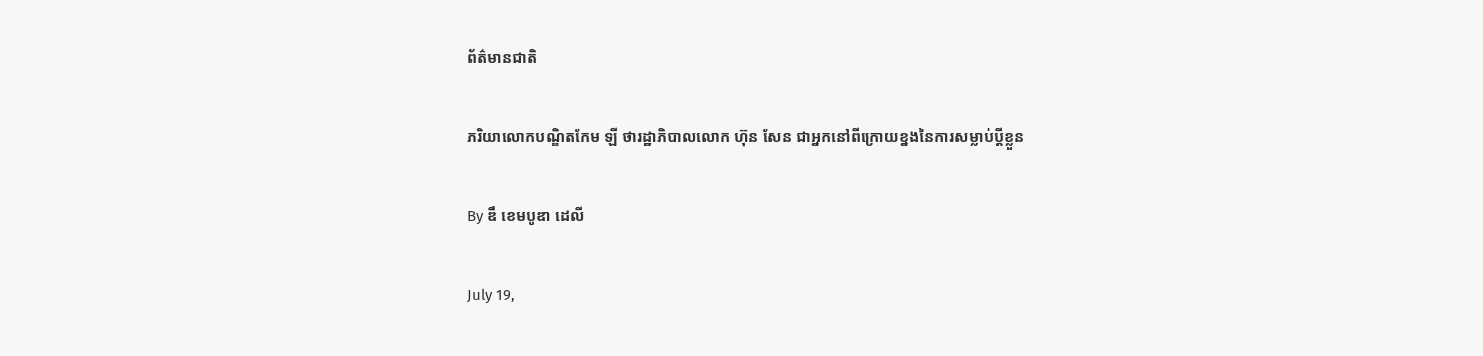ព័ត៌មានជាតិ

ភរិយាលោកបណ្ឌិតកែម ឡី ថារដ្ឋាភិបាលលោក ហ៊ុន សែន ជាអ្នកនៅពីក្រោយខ្នងនៃការសម្លាប់ប្តីខ្លួន

By ឌឹ ខេមបូឌា ដេលី

July 19,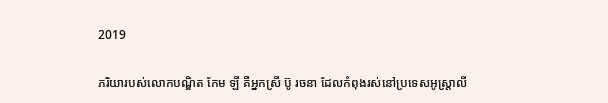2019

ភរិយារបស់លោកបណ្ឌិត កែម ឡី គឺអ្នកស្រី ប៊ូ រចនា ដែលកំពុងរស់នៅប្រទេសអូស្ត្រាលី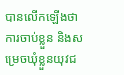បានលើកឡើងថា ការចាប់ខ្លួន និងសម្រេចឃុំខ្លួនយុវជ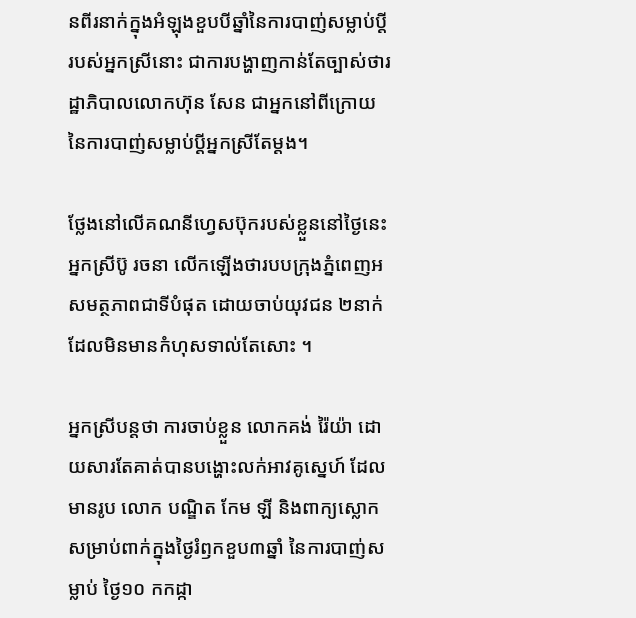នពីរនាក់ក្នុងអំឡុងខួបបីឆ្នាំនៃការបាញ់សម្លាប់ប្តីរបស់អ្នកស្រីនោះ ជាការបង្ហាញកាន់តែច្បាស់ថារដ្ឋាភិបាលលោកហ៊ុន សែន ជាអ្នកនៅពីក្រោយនៃការបាញ់សម្លាប់ប្តីអ្នកស្រីតែម្តង។

ថ្លែងនៅលើគណនីហ្វេសប៊ុករបស់ខ្លួននៅថ្ងៃនេះ អ្នកស្រីប៊ូ រចនា លើកឡើងថារបបក្រុងភ្នំពេញអសមត្ថភាពជាទីបំផុត ដោយចាប់យុវជន ២នាក់ដែលមិនមានកំហុសទាល់តែសោះ ។

អ្នកស្រីបន្តថា ការចាប់ខ្លួន លោកគង់ រ៉ៃយ៉ា ដោយសារតែគាត់បានបង្ហោះលក់អាវគូស្នេហ៍ ដែលមានរូប លោក បណ្ឌិត កែម ឡី និងពាក្យស្លោក សម្រាប់ពាក់ក្នុងថ្ងៃរំឭកខួប៣ឆ្នាំ នៃការបាញ់សម្លាប់ ថ្ងៃ១០ កកដ្កា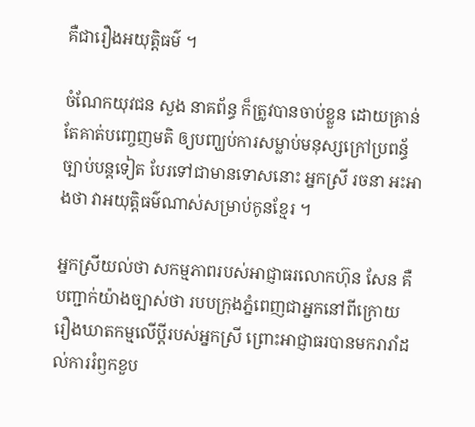គឺជារឿងអយុត្តិធម៌ ។

ចំណែកយុវជន សួង នាគព័ន្ធ ក៏ត្រូវបានចាប់ខ្លួន ដោយគ្រាន់តែគាត់បញ្ចេញមតិ ឲ្យបញ្ឃប់ការសម្លាប់មនុស្សក្រៅប្រពន្ធ័ច្បាប់បន្តទៀត បែរទៅជាមានទោសនោះ អ្នកស្រី រចនា អះអាងថា វាអយុត្តិធម៌ណាស់សម្រាប់កូនខ្មែរ ។

អ្នកស្រីយល់ថា សកម្មភាពរបស់អាជ្ញាធរលោកហ៊ុន សែន គឺបញ្ជាក់យ៉ាងច្បាស់ថា របបក្រុងភ្នំពេញជាអ្នកនៅពីក្រោយរឿងឃាតកម្មលើប្តីរបស់អ្នកស្រី ព្រោះអាជ្ញាធរបានមករារាំដល់ការរំឭកខួប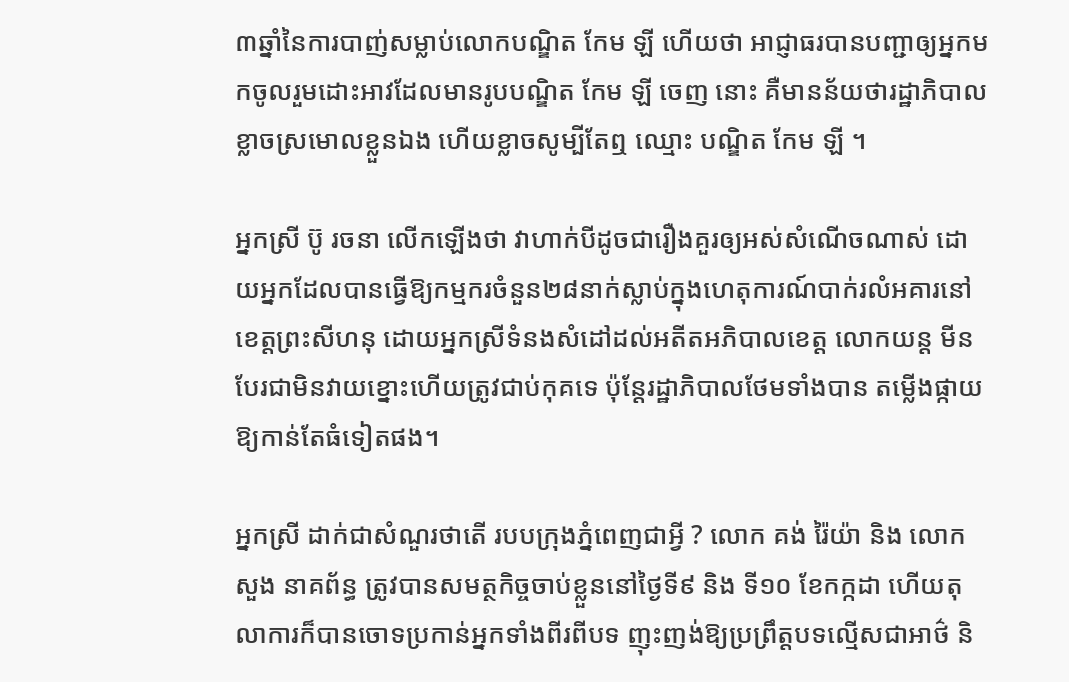៣ឆ្នាំនៃការបាញ់សម្លាប់លោកបណ្ឌិត កែម ឡី ហើយថា អាជ្ញាធរបានបញ្ជាឲ្យអ្នកមកចូលរួមដោះអាវដែលមានរូបបណ្ឌិត កែម ឡី ចេញ នោះ គឺមានន័យថារដ្ឋាភិបាលខ្លាចស្រមោលខ្លួនឯង ហើយខ្លាចសូម្បីតែឮ ឈ្មោះ បណ្ឌិត កែម ឡី ។

អ្នកស្រី ប៊ូ រចនា លើកឡើងថា វាហាក់បីដូចជារឿងគួរឲ្យអស់សំណើចណាស់ ដោយអ្នកដែលបានធ្វើឱ្យកម្មករចំនួន២៨នាក់ស្លាប់ក្នុងហេតុការណ៍បាក់រលំអគារនៅខេត្តព្រះសីហនុ ដោយអ្នកស្រីទំនងសំដៅដល់អតីតអភិបាលខេត្ត លោកយន្ត មីន បែរជាមិនវាយខ្នោះហើយត្រូវជាប់កុគទេ ប៉ុន្តែរដ្ឋាភិបាលថែមទាំងបាន តម្លើងផ្កាយឱ្យកាន់តែធំទៀតផង។

អ្នកស្រី ដាក់ជាសំណួរថាតើ របបក្រុងភ្នំពេញជាអ្វី ? លោក គង់ រ៉ៃយ៉ា និង លោក សួង នាគព័ន្ធ ត្រូវបានសមត្ថកិច្ចចាប់ខ្លួននៅថ្ងៃទី៩ និង ទី១០ ខែកក្កដា ហើយតុលាការក៏បានចោទប្រកាន់អ្នកទាំងពីរពីបទ ញុះញង់ឱ្យប្រព្រឹត្តបទល្មើសជាអាថ៌ និ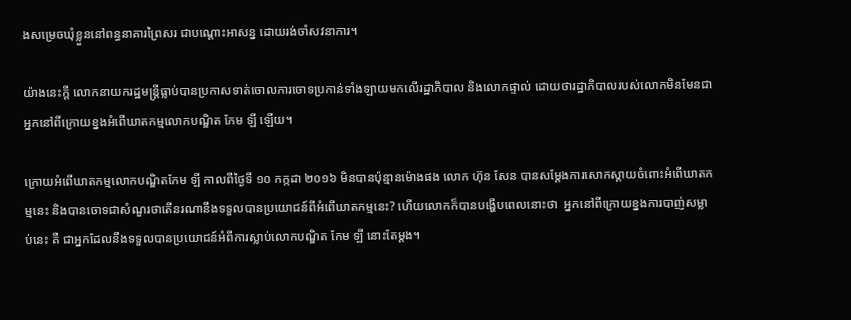ងសម្រេចឃុំខ្លួននៅពន្ធនាគារព្រៃសរ ជាបណ្តោះអាសន្ន ដោយរង់ចាំសវនាការ។

យ៉ាងនេះក្តី លោកនាយករដ្ឋមន្ត្រីធ្លាប់បានប្រកាសទាត់ចោលការចោទប្រកាន់ទាំងឡាយមកលើរដ្ឋាភិបាល និងលោកផ្ទាល់ ដោយថារដ្ឋាភិបាលរបស់លោកមិនមែនជាអ្នកនៅពីក្រោយខ្នងអំពើឃាតកម្មលោកបណ្ឌិត កែម ឡី ឡើយ។

ក្រោយអំពើឃាតកម្មលោកបណ្ឌិតកែម ឡី កាលពីថ្ងៃទី ១០ កក្កដា ២០១៦ មិនបានប៉ុន្មានម៉ោងផង លោក ហ៊ុន សែន បានសម្តែងការសោកស្តាយចំពោះអំពើឃាតកម្មនេះ និងបានចោទជាសំណួរថាតើនរណានឹងទទួលបានប្រយោជន៍ពីអំពើឃាតកម្មនេះ? ហើយលោកក៏បានបង្ហើបពេលនោះថា  អ្នកនៅពីក្រោយខ្នងការបាញ់សម្លាប់នេះ គឺ ជាអ្នកដែលនឹងទទួលបានប្រយោជន៍អំពីការស្លាប់លោកបណ្ឌិត កែម ឡី នោះតែម្តង។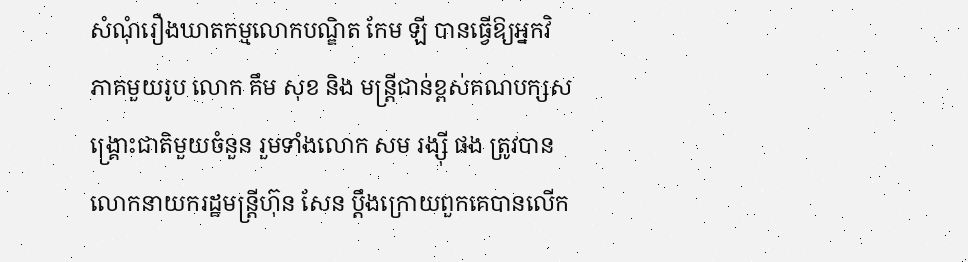សំណុំរឿងឃាតកម្មលោកបណ្ឌិត កែម ឡី បានធ្វើឱ្យអ្នកវិភាគមួយរូប លោក គឹម សុខ និង មន្ត្រីជាន់ខ្ពស់គណបក្សសង្រ្គោះជាតិមួយចំនួន រួមទាំងលោក សម រង្ស៊ី ផង ត្រូវបានលោកនាយករដ្ឋមន្ត្រីហ៊ុន សែន ប្តឹងក្រោយពួកគេបានលើក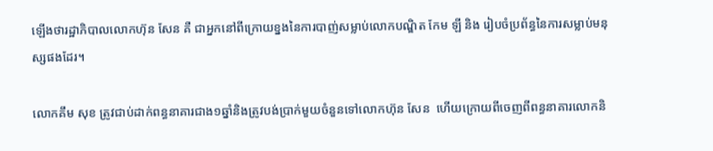ឡើងថារដ្ឋាភិបាលលោកហ៊ុន សែន គឺ ជាអ្នកនៅពីក្រោយខ្នងនៃការបាញ់សម្លាប់លោកបណ្ឌិត កែម ឡី និង រៀបចំប្រព័ន្ធនៃការសម្លាប់មនុស្សផងដែរ។

លោកគឹម សុខ ត្រូវជាប់ដាក់ពន្ធនាគារជាង១ឆ្នាំនិងត្រូវបង់ប្រាក់មួយចំនួនទៅលោកហ៊ុន សែន  ហើយក្រោយពីចេញពីពន្ធនាគារលោកនិ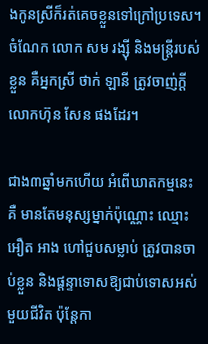ងកូនស្រីក៏រត់គេចខ្លួនទៅក្រៅប្រទេស។ ចំណែក លោក សម រង្ស៊ី និងមន្ត្រីរបស់ខ្លួន គឺអ្នកស្រី ថាក់ ឡានី ត្រូវចាញ់ក្តីលោកហ៊ុន សែន ផងដែរ។

ជាង៣ឆ្នាំមកហើយ អំពើឃាតកម្មនេះ គឺ មានតែមនុស្សម្នាក់ប៉ុណ្ណោះ ឈ្មោះអឿត អាង ហៅជួបសម្លាប់ ត្រូវបានចាប់ខ្លួន និងផ្តន្ទាទោសឱ្យជាប់ទោសអស់មួយជីវិត ប៉ុន្តែកា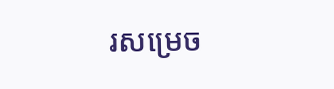រសម្រេច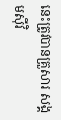នេះត្រូវបានគ្រួសារ សង្គមស៊ីវិ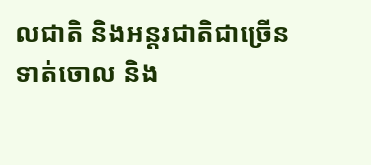លជាតិ និងអន្តរជាតិជាច្រើនទាត់ចោល និង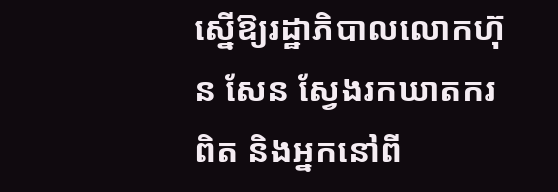ស្នើឱ្យរដ្ឋាភិបាលលោកហ៊ុន សែន ស្វែងរកឃាតករពិត និងអ្នកនៅពី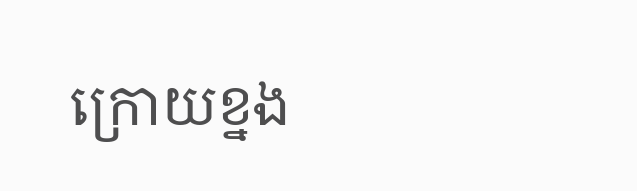ក្រោយខ្នង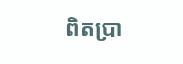ពិតប្រា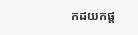កដយកផ្ត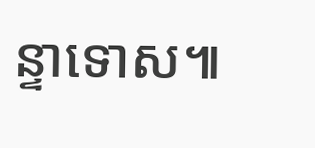ន្ទាទោស៕